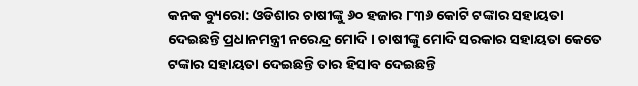କନକ ବ୍ୟୁରୋ: ଓଡିଶାର ଚାଷୀଙ୍କୁ ୬୦ ହଜାର ୮୩୬ କୋଟି ଟଙ୍କାର ସହାୟତା ଦେଇଛନ୍ତି ପ୍ରଧାନମନ୍ତ୍ରୀ ନରେନ୍ଦ୍ର ମୋଦି । ଚାଷୀଙ୍କୁ ମୋଦି ସରକାର ସହାୟତା କେତେ ଟଙ୍କାର ସହାୟତା ଦେଇଛନ୍ତି ତାର ହିସାବ ଦେଇଛନ୍ତି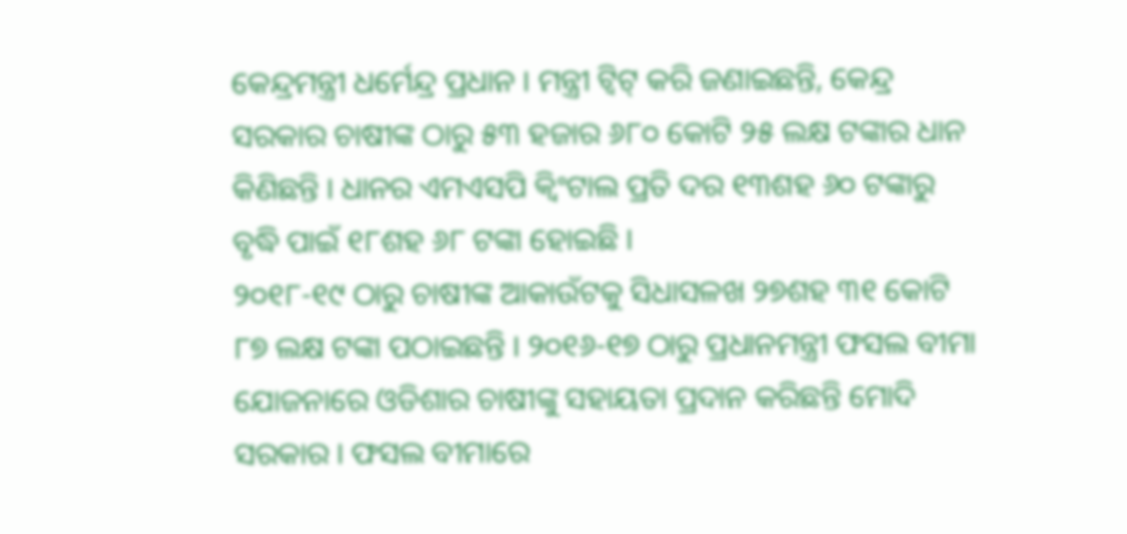କେନ୍ଦ୍ରମନ୍ତ୍ରୀ ଧର୍ମେନ୍ଦ୍ର ପ୍ରଧାନ । ମନ୍ତ୍ରୀ ଟ୍ୱିଟ୍ କରି ଜଣାଇଛନ୍ତି, କେନ୍ଦ୍ର ସରକାର ଚାଷୀଙ୍କ ଠାରୁ ୫୩ ହଜାର ୬୮୦ କୋଟି ୨୫ ଲକ୍ଷ ଟଙ୍କାର ଧାନ କିଣିଛନ୍ତି । ଧାନର ଏମଏସପି କ୍ୱିଂଟାଲ ପ୍ରତି ଦର ୧୩ଶହ ୬୦ ଟଙ୍କାରୁ ବୃଦ୍ଧି ପାଇଁ ୧୮ଶହ ୬୮ ଟଙ୍କା ହୋଇଛି ।
୨୦୧୮-୧୯ ଠାରୁ ଚାଷୀଙ୍କ ଆକାଉଁଟକୁ ସିଧାସଳଖ ୨୭ଶହ ୩୧ କୋଟି ୮୭ ଲକ୍ଷ ଟଙ୍କା ପଠାଇଛନ୍ତି । ୨୦୧୬-୧୭ ଠାରୁ ପ୍ରଧାନମନ୍ତ୍ରୀ ଫସଲ ବୀମା ଯୋଜନାରେ ଓଡିଶାର ଚାଷୀଙ୍କୁ ସହାୟତା ପ୍ରଦାନ କରିଛନ୍ତି ମୋଦି ସରକାର । ଫସଲ ବୀମାରେ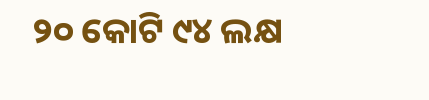୨୦ କୋଟି ୯୪ ଲକ୍ଷ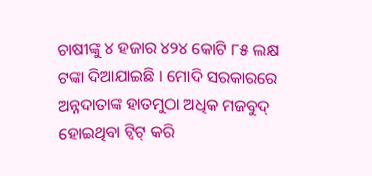ଚାଷୀଙ୍କୁ ୪ ହଜାର ୪୨୪ କୋଟି ୮୫ ଲକ୍ଷ ଟଙ୍କା ଦିଆଯାଇଛି । ମୋଦି ସରକାରରେ ଅନ୍ନଦାତାଙ୍କ ହାତମୁଠା ଅଧିକ ମଜବୁଦ୍ ହୋଇଥିବା ଟ୍ୱିଟ୍ କରି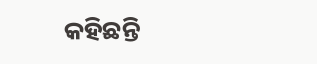କହିଛନ୍ତି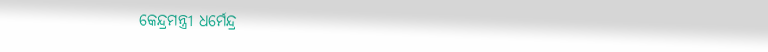କେନ୍ଦ୍ରମନ୍ତ୍ରୀ ଧର୍ମେନ୍ଦ୍ର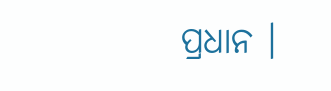ପ୍ରଧାନ ।